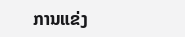ການແຂ່ງ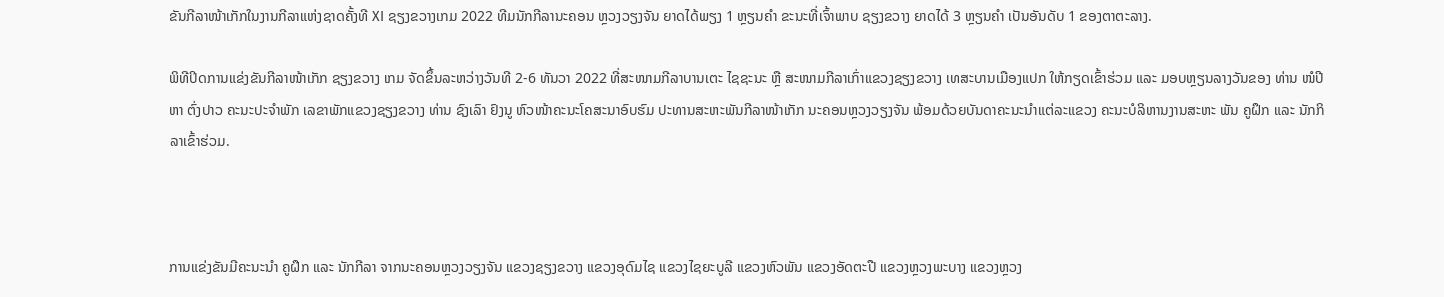ຂັນກີລາໜ້າເກັກໃນງານກີລາແຫ່ງຊາດຄັ້ງທີ XI ຊຽງຂວາງເກມ 2022 ທີມນັກກີລານະຄອນ ຫຼວງວຽງຈັນ ຍາດໄດ້ພຽງ 1 ຫຼຽນຄຳ ຂະນະທີ່ເຈົ້າພາບ ຊຽງຂວາງ ຍາດໄດ້ 3 ຫຼຽນຄຳ ເປັນອັນດັບ 1 ຂອງຕາຕະລາງ.

ພິທີປິດການແຂ່ງຂັນກີລາໜ້າເກັກ ຊຽງຂວາງ ເກມ ຈັດຂຶ້ນລະຫວ່າງວັນທີ 2-6 ທັນວາ 2022 ທີ່ສະໜາມກີລາບານເຕະ ໄຊຊະນະ ຫຼື ສະໜາມກີລາເກົ່າແຂວງຊຽງຂວາງ ເທສະບານເມືອງແປກ ໃຫ້ກຽດເຂົ້າຮ່ວມ ແລະ ມອບຫຼຽນລາງວັນຂອງ ທ່ານ ໜໍປີຫາ ຕົ່ງປາວ ຄະນະປະຈຳພັກ ເລຂາພັກແຂວງຊຽງຂວາງ ທ່ານ ຊົງເລົາ ຢົງນູ ຫົວໜ້າຄະນະໂຄສະນາອົບຮົມ ປະທານສະຫະພັນກີລາໜ້າເກັກ ນະຄອນຫຼວງວຽງຈັນ ພ້ອມດ້ວຍບັນດາຄະນະນຳແຕ່ລະແຂວງ ຄະນະບໍລິຫານງານສະຫະ ພັນ ຄູຝຶກ ແລະ ນັກກິລາເຂົ້າຮ່ວມ.



ການແຂ່ງຂັນມີຄະນະນຳ ຄູຝຶກ ແລະ ນັກກີລາ ຈາກນະຄອນຫຼວງວຽງຈັນ ແຂວງຊຽງຂວາງ ແຂວງອຸດົມໄຊ ແຂວງໄຊຍະບູລີ ແຂວງຫົວພັນ ແຂວງອັດຕະປື ແຂວງຫຼວງພະບາງ ແຂວງຫຼວງ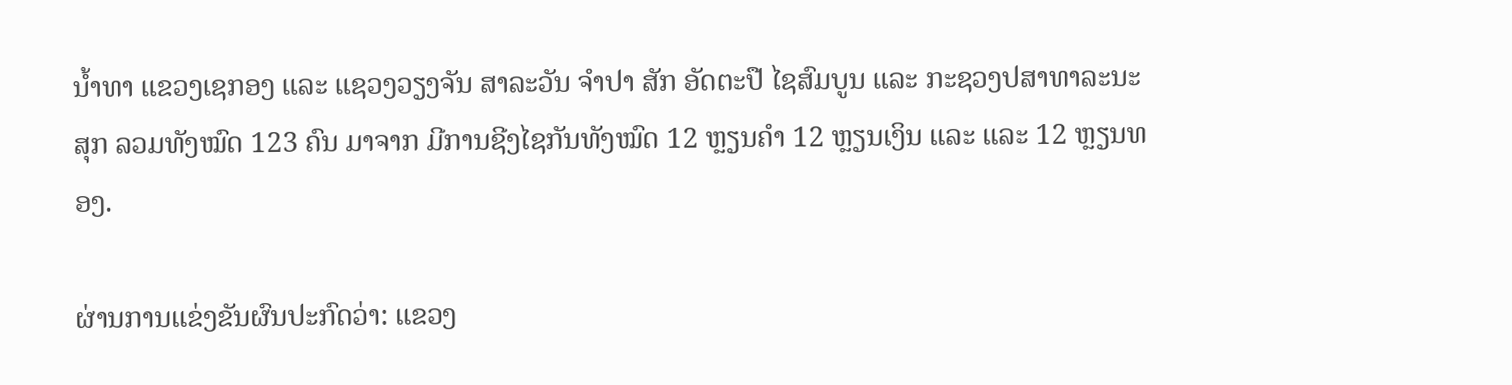ນໍ້າທາ ແຂວງເຊກອງ ແລະ ແຊວງວຽງຈັນ ສາລະວັນ ຈຳປາ ສັກ ອັດຕະປື ໄຊສົມບູນ ແລະ ກະຊວງປສາທາລະນະສຸກ ລວມທັງໝົດ 123 ຄົນ ມາຈາກ ມີການຊີງໄຊກັນທັງໝົດ 12 ຫຼຽນຄຳ 12 ຫຼຽນເງິນ ແລະ ແລະ 12 ຫຼຽນທອງ.

ຜ່ານການແຂ່ງຂັນຜົນປະກົດວ່າ: ແຂວງ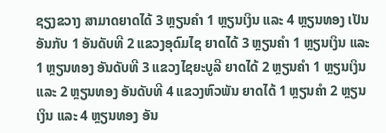ຊຽງຂວາງ ສາມາດຍາດໄດ້ 3 ຫຼຽນຄຳ 1 ຫຼຽນເງິນ ແລະ 4 ຫຼຽນທອງ ເປັນອັນກັບ 1 ອັນດັບທີ 2 ແຂວງອຸດົມໄຊ ຍາດໄດ້ 3 ຫຼຽນຄຳ 1 ຫຼຽນເງິນ ແລະ 1 ຫຼຽນທອງ ອັນດັບທີ 3 ແຂວງໄຊຍະບູລີ ຍາດໄດ້ 2 ຫຼຽນຄຳ 1 ຫຼຽນເງິນ ແລະ 2 ຫຼຽນທອງ ອັນດັບທີ 4 ແຂວງຫົວພັນ ຍາດໄດ້ 1 ຫຼຽນຄຳ 2 ຫຼຽນເງິນ ແລະ 4 ຫຼຽນທອງ ອັນ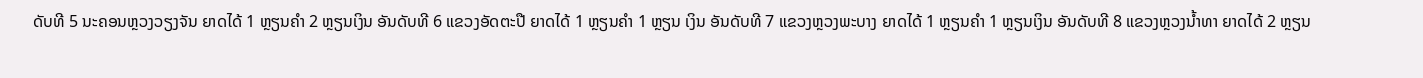ດັບທີ 5 ນະຄອນຫຼວງວຽງຈັນ ຍາດໄດ້ 1 ຫຼຽນຄຳ 2 ຫຼຽນເງິນ ອັນດັບທີ 6 ແຂວງອັດຕະປື ຍາດໄດ້ 1 ຫຼຽນຄຳ 1 ຫຼຽນ ເງິນ ອັນດັບທີ 7 ແຂວງຫຼວງພະບາງ ຍາດໄດ້ 1 ຫຼຽນຄຳ 1 ຫຼຽນເງິນ ອັນດັບທີ 8 ແຂວງຫຼວງນໍ້າທາ ຍາດໄດ້ 2 ຫຼຽນ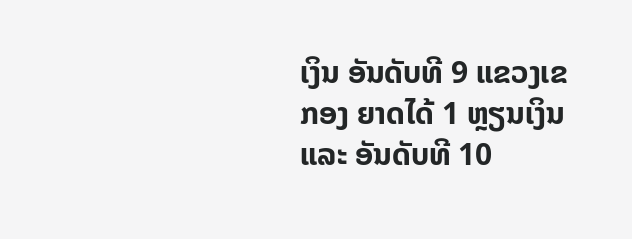ເງິນ ອັນດັບທີ 9 ແຂວງເຂກອງ ຍາດໄດ້ 1 ຫຼຽນເງິນ ແລະ ອັນດັບທີ 10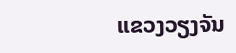ແຂວງວຽງຈັນ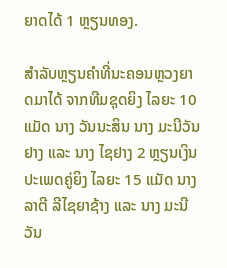ຍາດໄດ້ 1 ຫຼຽນທອງ.

ສຳລັບຫຼຽນຄຳທີ່ນະຄອນຫຼວງຍາດມາໄດ້ ຈາກທີມຊຸດຍິງ ໄລຍະ 10 ແມັດ ນາງ ວັນນະສິນ ນາງ ມະນີວັນ ຢາງ ແລະ ນາງ ໄຊຢາງ 2 ຫຼຽນເງິນ ປະເພດຄູ່ຍິງ ໄລຍະ 15 ແມັດ ນາງ ລາຕີ ລີໄຊຍາຊ້າງ ແລະ ນາງ ມະນີວັນ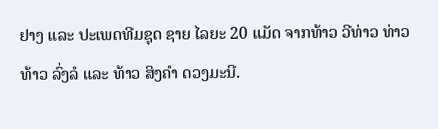ຢາງ ແລະ ປະເພດທີມຊຸດ ຊາຍ ໄລຍະ 20 ແມັດ ຈາກທ້າວ ວີທ່າວ ທ່າວ ທ້າວ ລົ່ງລໍ ແລະ ທ້າວ ສິງຄຳ ດວງມະນີ.